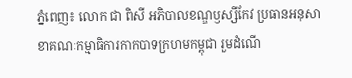ភ្នំពេញ៖ លោក ជា ពិសី អភិបាលខណ្ឌឫស្សីកែវ ប្រធានអនុសាខាគណៈកម្មាធិការកាកបាទក្រហមកម្ពុជា រួមដំណើ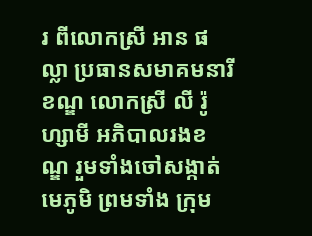រ ពីលោកស្រី អាន ផល្លា ប្រធានសមាគមនារីខណ្ឌ លោកស្រី លី រ៉ូហ្សាមី អភិបាលរងខណ្ឌ រួមទាំងចៅសង្កាត់ មេភូមិ ព្រមទាំង ក្រុម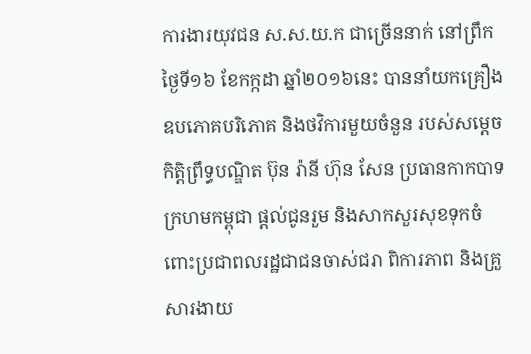ការងារយុវជន ស.ស.យ.ក ជាច្រើននាក់ នៅព្រឹកថ្ងៃទី១៦ ខែកក្កដា ឆ្នាំ២០១៦នេះ បាននាំយកគ្រឿង ឧបភោគបរិភោគ និងថវិការមួយចំនួន របស់សម្ដេចកិត្តិព្រឹទ្ធបណ្ឌិត ប៊ុន រ៉ានី ហ៊ុន សែន ប្រធានកាកបាទ ក្រហមកម្ពុជា ផ្ដល់ជូនរួម និងសាកសួរសុខទុកចំពោះប្រជាពលរដ្ឋជាជនចាស់ជរា ពិការភាព និងគ្រួសារងាយ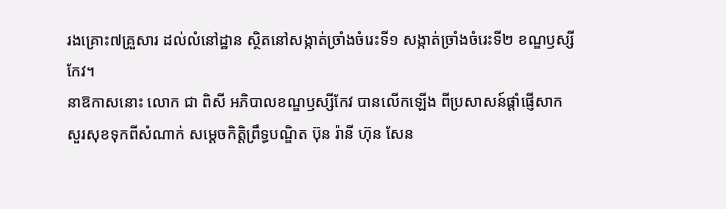រងគ្រោះ៧គ្រួសារ ដល់លំនៅដ្ឋាន ស្ថិតនៅសង្កាត់ច្រាំងចំរេះទី១ សង្កាត់ច្រាំងចំរេះទី២ ខណ្ឌឫស្សីកែវ។
នាឱកាសនោះ លោក ជា ពិសី អភិបាលខណ្ឌឫស្សីកែវ បានលើកឡើង ពីប្រសាសន៍ផ្ដាំផ្ញើសាកសួរសុខទុកពីសំណាក់ សម្ដេចកិត្តិព្រឹទ្ធបណ្ឌិត ប៊ុន រ៉ានី ហ៊ុន សែន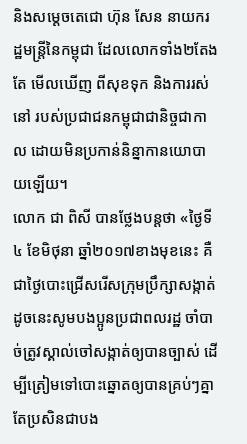និងសម្ដេចតេជោ ហ៊ុន សែន នាយករដ្ឋមន្ត្រីនៃកម្ពុជា ដែលលោកទាំង២តែងតែ មើលឃើញ ពីសុខទុក និងការរស់នៅ របស់ប្រជាជនកម្ពុជាជានិច្ចជាកាល ដោយមិនប្រកាន់និន្នាកានយោបាយឡើយ។
លោក ជា ពិសី បានថ្លែងបន្ដថា «ថ្ងៃទី៤ ខែមិថុនា ឆ្នាំ២០១៧ខាងមុខនេះ គឺជាថ្ងៃបោះជ្រើសរើសក្រុមប្រឹក្សាសង្កាត់ ដូចនេះសូមបងប្អូនប្រជាពលរដ្ឋ ចាំបាច់ត្រូវស្គាល់ចៅសង្កាត់ឲ្យបានច្បាស់ ដើម្បីត្រៀមទៅបោះឆ្នោតឲ្យបានគ្រប់ៗគ្នា តែប្រសិនជាបង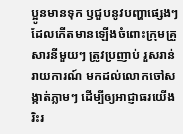ប្អូនមានទុក ឫជួបនូវបញ្ហាផ្សេងៗ ដែលកើតមានឡើងចំពោះក្រុមគ្រួសារនីមួយៗ ត្រូវប្រញាប់ រួសរាន់រាយការណ៍ មកដល់លោកចៅសង្កាត់ភ្លាមៗ ដើម្បីឲ្យអាជ្ញាធរយើងរិះរ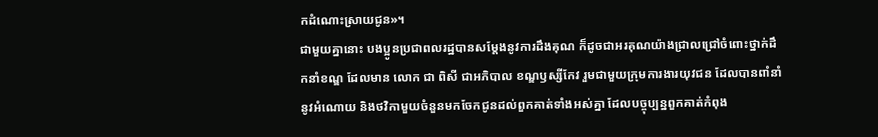កដំណោះស្រាយជូន»។
ជាមួយគ្នានោះ បងប្អូនប្រជាពលរដ្ឋបានសម្ដែងនូវការដឹងគុណ ក៏ដូចជាអរគុណយ៉ាងជ្រាលជ្រៅចំពោះថ្នាក់ដឹកនាំខណ្ឌ ដែលមាន លោក ជា ពិសី ជាអភិបាល ខណ្ឌឫស្សីកែវ រួមជាមួយក្រុមការងារយុវជន ដែលបានពាំនាំនូវអំណោយ និងថវិកាមួយចំនួនមកចែកជូនដល់ពួកគាត់ទាំងអស់គ្នា ដែលបច្ចុប្បន្នពួកគាត់កំពុង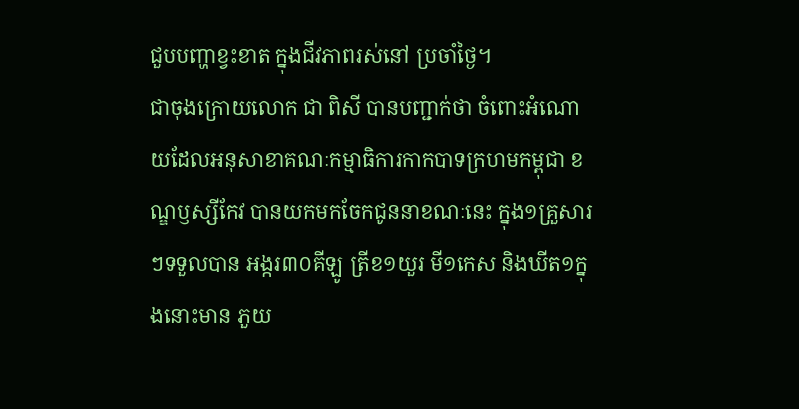ជួបបញ្ហាខ្វះខាត ក្នុងជីវភាពរស់នៅ ប្រចាំថ្ងៃ។
ជាចុងក្រោយលោក ជា ពិសី បានបញ្ជាក់ថា ចំពោះអំណោយដែលអនុសាខាគណៈកម្មាធិការកាកបាទក្រហមកម្ពុជា ខណ្ឌឫស្សីកែវ បានយកមកចែកជូននាខណៈនេះ ក្នុង១គ្រួសារៗទទួលបាន អង្ករ៣០គីឡូ ត្រីខ១យួរ មី១កេស និងឃីត១ក្នុងនោះមាន ភួយ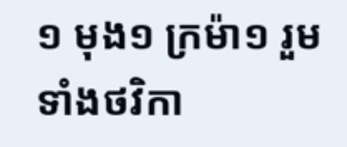១ មុង១ ក្រម៉ា១ រួមទាំងថវិកា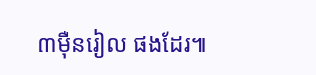៣ម៉ឺនរៀល ផងដែរ៕